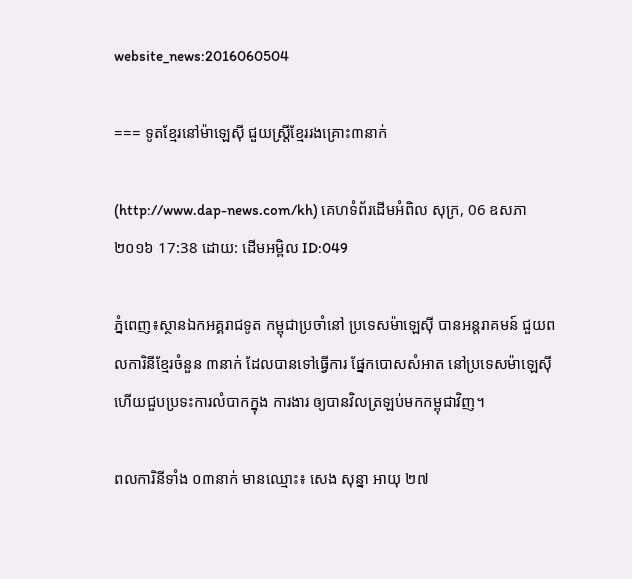website_news:2016060504

=== ទូតខ្មែរនៅម៉ាឡេស៊ី ជួយស្រ្តីខ្មែររងគ្រោះ៣នាក់

(http://www.dap-news.com/kh) គេហទំព័រដើមអំពិល សុក្រ, 06 ឧសភា ២០១៦ 17:38 ដោយ: ដើមអម្ពិល ID:049

ភ្នំពេញ៖ស្ថានឯកអគ្គរាជទូត កម្ពុជាប្រចាំនៅ ប្រទេសម៉ាឡេស៊ី បានអន្តរាគមន៍ ជួយពលការិនីខ្មែរចំនួន ៣នាក់ ដែលបានទៅធ្វើការ ផ្នែកបោសសំអាត នៅប្រទេសម៉ាឡេស៊ី ហើយជួបប្រទះការលំបាកក្នុង ការងារ ឲ្យបានវិលត្រឡប់មកកម្ពុជាវិញ។

ពលការិនីទាំង ០៣នាក់ មានឈ្មោះ៖ សេង សុន្នា អាយុ ២៧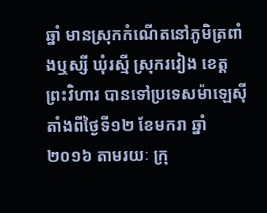ឆ្នាំ មានស្រុកកំណើតនៅភូមិត្រពាំងឬស្សី ឃុំរស្មី ស្រុករវៀង ខេត្តព្រះវិហារ បានទៅប្រទេសម៉ាឡេស៊ី តាំងពីថ្ងៃទី១២ ខែមករា ឆ្នាំ២០១៦ តាមរយៈ ក្រុ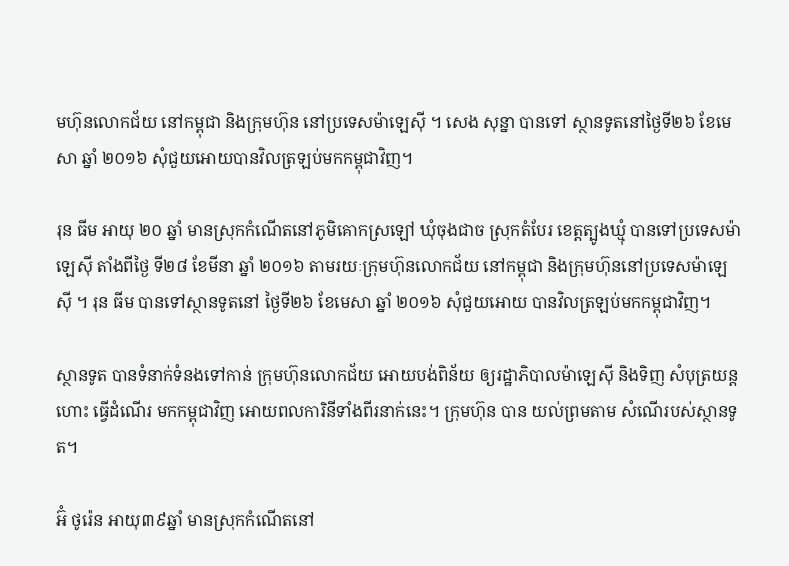មហ៊ុនលោកជ័យ នៅកម្ពុជា និងក្រុមហ៊ុន នៅប្រទេសម៉ាឡេស៊ី ។ សេង សុន្នា បានទៅ ស្ថានទូតនៅថ្ងៃទី២៦ ខែមេសា ឆ្នាំ ២០១៦ សុំជួយអោយបានវិលត្រឡប់មកកម្ពុជាវិញ។

រុន ធីម អាយុ ២០ ឆ្នាំ មានស្រុកកំណើតនៅភូមិគោកស្រឡៅ ឃុំចុងជាច ស្រុកតំបែរ ខេត្តត្បូងឃ្មុំ បានទៅប្រទេសម៉ាឡេស៊ី តាំងពីថ្ងៃ ទី២៨ ខែមីនា ឆ្នាំ ២០១៦ តាមរយៈក្រុមហ៊ុនលោកជ័យ នៅកម្ពុជា និងក្រុមហ៊ុននៅប្រទេសម៉ាឡេស៊ី ។ រុន ធីម បានទៅស្ថានទូតនៅ ថ្ងៃទី២៦ ខែមេសា ឆ្នាំ ២០១៦ សុំជួយអោយ បានវិលត្រឡប់មកកម្ពុជាវិញ។

ស្ថានទូត បានទំនាក់ទំនងទៅកាន់ ក្រុមហ៊ុនលោកជ័យ អោយបង់ពិន័យ ឲ្យរដ្ឋាភិបាលម៉ាឡេស៊ី និងទិញ សំបុត្រយន្តហោះ ធ្វើដំណើរ មកកម្ពុជាវិញ អោយពលការិនីទាំងពីរនាក់នេះ។ ក្រុមហ៊ុន បាន យល់ព្រមតាម សំណើរបស់ស្ថានទូត។

អ៊ំ ថូរ៉េន អាយុ៣៩ឆ្នាំ មានស្រុកកំណើតនៅ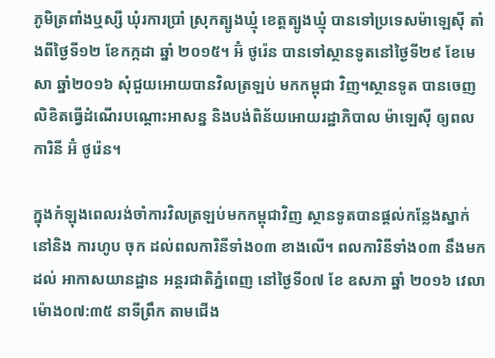ភូមិត្រពាំងឬស្សី ឃុំរការប្រាំ ស្រុកត្បូងឃ្មុំ ខេត្តត្បូងឃ្មុំ បានទៅប្រទេសម៉ាឡេស៊ី តាំងពីថ្ងៃទី១២ ខែកក្កដា ឆ្នាំ ២០១៥។ អ៊ំ ថូរ៉េន បានទៅស្ថានទូតនៅថ្ងៃទី២៩ ខែមេសា ឆ្នាំ២០១៦ សុំជួយអោយបានវិលត្រឡប់ មកកម្ពុជា វិញ។ស្ថានទូត បានចេញលិខិតធ្វើដំណើរបណ្ដោះអាសន្ន និងបង់ពិន័យអោយរដ្ឋាភិបាល ម៉ាឡេស៊ី ឲ្យពលការិនី អ៊ំ ថូរ៉េន។

ក្នុងកំឡុងពេលរង់ចាំការវិលត្រឡប់មកកម្ពុជាវិញ ស្ថានទូតបានផ្ដល់កន្លែងស្នាក់នៅនិង ការហូប ចុក ដល់ពលការិនីទាំង០៣ ខាងលើ។ ពលការិនីទាំង០៣ នឹងមកដល់ អាកាសយានដ្ឋាន អន្តរជាតិភ្នំពេញ នៅថ្ងៃទី០៧ ខែ ឧសភា ឆ្នាំ ២០១៦ វេលាម៉ោង០៧:៣៥ នាទីព្រឹក តាមជើង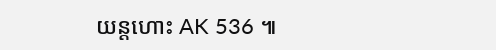យន្តហោះ AK 536 ៕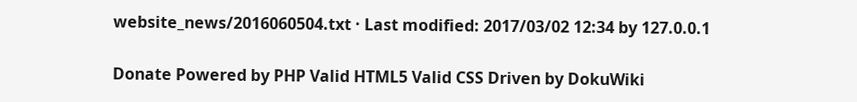website_news/2016060504.txt · Last modified: 2017/03/02 12:34 by 127.0.0.1

Donate Powered by PHP Valid HTML5 Valid CSS Driven by DokuWiki